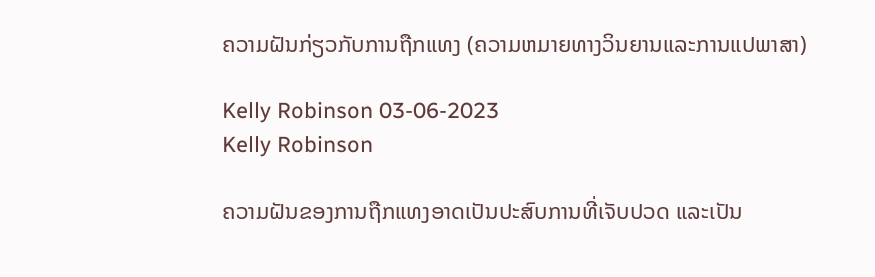ຄວາມຝັນກ່ຽວກັບການຖືກແທງ (ຄວາມຫມາຍທາງວິນຍານແລະການແປພາສາ)

Kelly Robinson 03-06-2023
Kelly Robinson

ຄວາມຝັນຂອງການຖືກແທງອາດເປັນປະສົບການທີ່ເຈັບປວດ ແລະເປັນ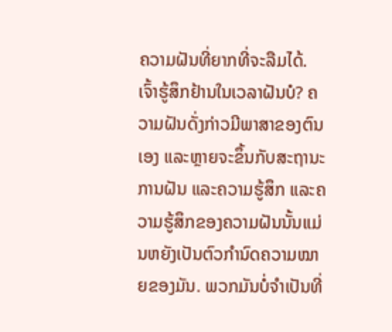ຄວາມຝັນທີ່ຍາກທີ່ຈະລືມໄດ້. ເຈົ້າຮູ້ສຶກຢ້ານໃນເວລາຝັນບໍ? ຄວາມຝັນດັ່ງກ່າວມີພາສາຂອງຕົນເອງ ແລະຫຼາຍຈະຂຶ້ນກັບສະຖານະການຝັນ ແລະຄວາມຮູ້ສຶກ ແລະຄວາມຮູ້ສຶກຂອງຄວາມຝັນນັ້ນແມ່ນຫຍັງເປັນຕົວກໍານົດຄວາມໝາຍຂອງມັນ. ພວກມັນບໍ່ຈໍາເປັນທີ່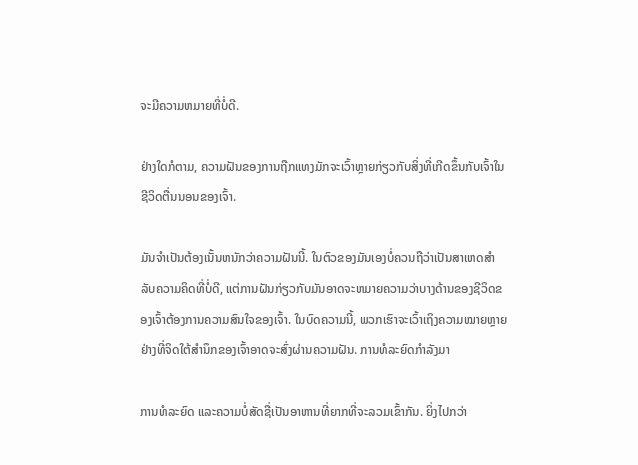ຈະມີຄວາມຫມາຍທີ່ບໍ່ດີ.

ຢ່າງໃດກໍຕາມ, ຄວາມຝັນຂອງການຖືກແທງມັກຈະເວົ້າຫຼາຍກ່ຽວກັບສິ່ງທີ່ເກີດຂຶ້ນກັບເຈົ້າໃນຊີວິດຕື່ນນອນຂອງເຈົ້າ.

ມັນຈໍາເປັນຕ້ອງເນັ້ນຫນັກວ່າຄວາມຝັນນີ້. ໃນຕົວຂອງມັນເອງບໍ່ຄວນຖືວ່າເປັນສາເຫດສໍາລັບຄວາມຄິດທີ່ບໍ່ດີ, ແຕ່ການຝັນກ່ຽວກັບມັນອາດຈະຫມາຍຄວາມວ່າບາງດ້ານຂອງຊີວິດຂອງເຈົ້າຕ້ອງການຄວາມສົນໃຈຂອງເຈົ້າ. ໃນບົດຄວາມນີ້, ພວກເຮົາຈະເວົ້າເຖິງຄວາມໝາຍຫຼາຍຢ່າງທີ່ຈິດໃຕ້ສຳນຶກຂອງເຈົ້າອາດຈະສົ່ງຜ່ານຄວາມຝັນ. ການທໍລະຍົດກຳລັງມາ

ການທໍລະຍົດ ແລະຄວາມບໍ່ສັດຊື່ເປັນອາຫານທີ່ຍາກທີ່ຈະລວມເຂົ້າກັນ. ຍິ່ງໄປກວ່າ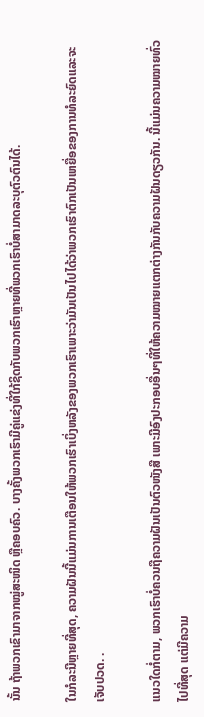ນັ້ນ ຖ້າພວກເຂົາມາຈາກໝູ່ສະໜິດ ຫຼືຄອບຄົວ. ບາງຄັ້ງພວກເຮົາມີຄູ່ແຂ່ງທີ່ໃກ້ຊິດກັບພວກເຮົາຫຼາຍທີ່ພວກເຮົາບໍ່ສາມາດລະບຸຕົວຕົນໄດ້.

ໃນກໍລະນີຫຼາຍທີ່ສຸດ, ຄວາມຝັນນີ້ແມ່ນການເຕືອນໃຫ້ພວກເຮົາເບິ່ງຫລັງຂອງພວກເຮົາເພາະວ່າມັນເປັນໄປໄດ້ວ່າພວກເຮົາຕົກເປັນເຫຍື່ອຂອງການທໍລະຍົດແລະຈະເຈັບປວດ. .

ແນວໃດກໍ່ຕາມ, ພວກເຮົາບໍ່ຄວນຖືຄວາມຝັນເປັນຕົວໜັງສື ເພາະມີອົງປະກອບອື່ນໆທີ່ໃຫ້ຄວາມໝາຍແຕກຕ່າງກັນກັບຄວາມຝັນດຽວກັນ. ນີ້ແມ່ນຄວາມໝາຍທົ່ວໄປທີ່ສຸດ ແຕ່ມີຄວາມ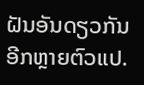ຝັນອັນດຽວກັນອີກຫຼາຍຕົວແປ.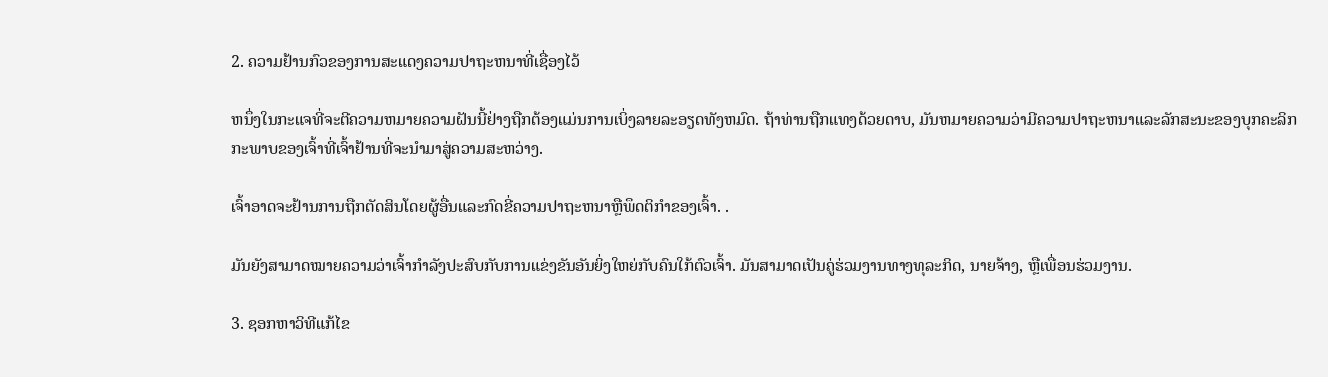2. ຄວາມຢ້ານກົວຂອງການສະແດງຄວາມປາຖະຫນາທີ່ເຊື່ອງໄວ້

ຫນຶ່ງໃນກະແຈທີ່ຈະຕີຄວາມຫມາຍຄວາມຝັນນີ້ຢ່າງຖືກຕ້ອງແມ່ນການເບິ່ງລາຍລະອຽດທັງຫມົດ. ຖ້າທ່ານຖືກແທງດ້ວຍດາບ, ມັນຫມາຍຄວາມວ່າມີຄວາມປາຖະຫນາແລະລັກສະນະຂອງບຸກຄະລິກກະພາບຂອງເຈົ້າທີ່ເຈົ້າຢ້ານທີ່ຈະນໍາມາສູ່ຄວາມສະຫວ່າງ.

ເຈົ້າອາດຈະຢ້ານການຖືກຕັດສິນໂດຍຜູ້ອື່ນແລະກົດຂີ່ຄວາມປາຖະຫນາຫຼືພຶດຕິກໍາຂອງເຈົ້າ. .

ມັນຍັງສາມາດໝາຍຄວາມວ່າເຈົ້າກຳລັງປະສົບກັບການແຂ່ງຂັນອັນຍິ່ງໃຫຍ່ກັບຄົນໃກ້ຕົວເຈົ້າ. ມັນສາມາດເປັນຄູ່ຮ່ວມງານທາງທຸລະກິດ, ນາຍຈ້າງ, ຫຼືເພື່ອນຮ່ວມງານ.

3. ຊອກຫາວິທີແກ້ໄຂ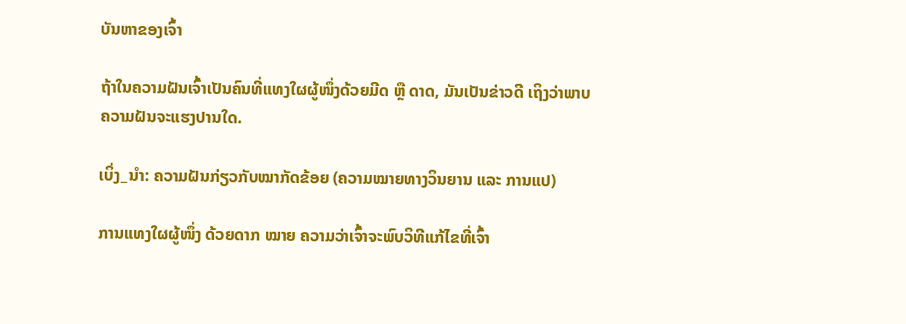ບັນຫາຂອງເຈົ້າ

ຖ້າໃນຄວາມຝັນເຈົ້າເປັນຄົນທີ່ແທງໃຜຜູ້ໜຶ່ງດ້ວຍມີດ ຫຼື ດາດ, ມັນເປັນຂ່າວດີ ເຖິງວ່າພາບຄວາມຝັນຈະແຮງປານໃດ.

ເບິ່ງ_ນຳ: ຄວາມຝັນກ່ຽວກັບໝາກັດຂ້ອຍ (ຄວາມໝາຍທາງວິນຍານ ແລະ ການແປ)

ການແທງໃຜຜູ້ໜຶ່ງ ດ້ວຍດາກ ໝາຍ ຄວາມວ່າເຈົ້າຈະພົບວິທີແກ້ໄຂທີ່ເຈົ້າ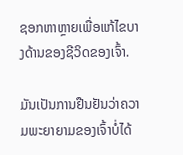ຊອກຫາຫຼາຍເພື່ອແກ້ໄຂບາງດ້ານຂອງຊີວິດຂອງເຈົ້າ.

ມັນເປັນການຢືນຢັນວ່າຄວາມພະຍາຍາມຂອງເຈົ້າບໍ່ໄດ້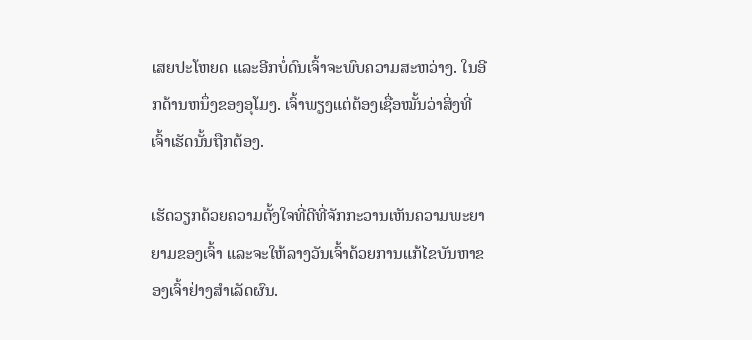ເສຍປະໂຫຍດ ແລະອີກບໍ່ດົນເຈົ້າຈະພົບຄວາມສະຫວ່າງ. ໃນອີກດ້ານຫນຶ່ງຂອງອຸໂມງ. ເຈົ້າພຽງແຕ່ຕ້ອງເຊື່ອໝັ້ນວ່າສິ່ງທີ່ເຈົ້າເຮັດນັ້ນຖືກຕ້ອງ.

ເຮັດວຽກດ້ວຍຄວາມຕັ້ງໃຈທີ່ດີທີ່ຈັກກະວານເຫັນຄວາມພະຍາຍາມຂອງເຈົ້າ ແລະຈະໃຫ້ລາງວັນເຈົ້າດ້ວຍການແກ້ໄຂບັນຫາຂອງເຈົ້າຢ່າງສຳເລັດຜົນ.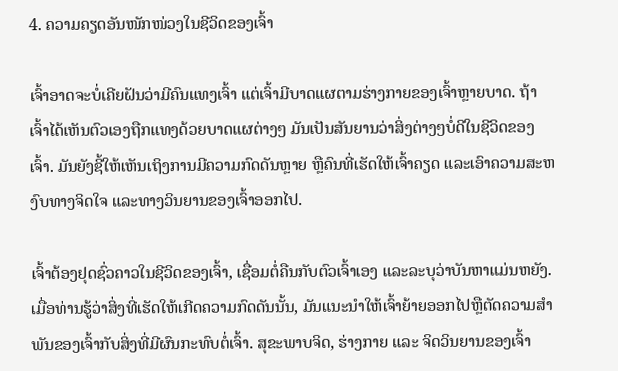4. ຄວາມຄຽດອັນໜັກໜ່ວງໃນຊີວິດຂອງເຈົ້າ

ເຈົ້າອາດຈະບໍ່ເຄີຍຝັນວ່າມີຄົນແທງເຈົ້າ ແຕ່ເຈົ້າມີບາດແຜຕາມຮ່າງກາຍຂອງເຈົ້າຫຼາຍບາດ. ຖ້າເຈົ້າໄດ້ເຫັນຕົວເອງຖືກແທງດ້ວຍບາດແຜຕ່າງໆ ມັນເປັນສັນຍານວ່າສິ່ງຕ່າງໆບໍ່ດີໃນຊີວິດຂອງເຈົ້າ. ມັນຍັງຊີ້ໃຫ້ເຫັນເຖິງການມີຄວາມກົດດັນຫຼາຍ ຫຼືຄົນທີ່ເຮັດໃຫ້ເຈົ້າຄຽດ ແລະເອົາຄວາມສະຫງົບທາງຈິດໃຈ ແລະທາງວິນຍານຂອງເຈົ້າອອກໄປ.

ເຈົ້າຕ້ອງຢຸດຊົ່ວຄາວໃນຊີວິດຂອງເຈົ້າ, ເຊື່ອມຕໍ່ຄືນກັບຕົວເຈົ້າເອງ ແລະລະບຸວ່າບັນຫາແມ່ນຫຍັງ. ເມື່ອທ່ານຮູ້ວ່າສິ່ງທີ່ເຮັດໃຫ້ເກີດຄວາມກົດດັນນັ້ນ, ມັນແນະນໍາໃຫ້ເຈົ້າຍ້າຍອອກໄປຫຼືຕັດຄວາມສໍາພັນຂອງເຈົ້າກັບສິ່ງທີ່ມີຜົນກະທົບຕໍ່ເຈົ້າ. ສຸຂະພາບຈິດ, ຮ່າງກາຍ ແລະ ຈິດວິນຍານຂອງເຈົ້າ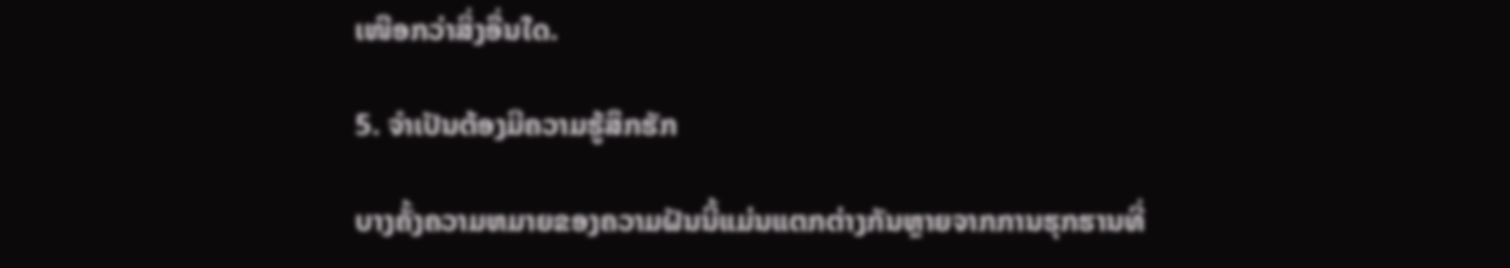ເໜືອກວ່າສິ່ງອື່ນໃດ.

5. ຈໍາເປັນຕ້ອງມີຄວາມຮູ້ສຶກຮັກ

ບາງຄັ້ງຄວາມຫມາຍຂອງຄວາມຝັນນີ້ແມ່ນແຕກຕ່າງກັນຫຼາຍຈາກການຮຸກຮານທີ່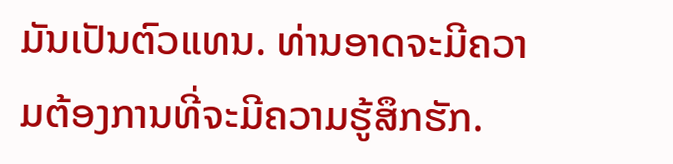ມັນເປັນຕົວແທນ. ທ່ານອາດຈະມີຄວາມຕ້ອງການທີ່ຈະມີຄວາມຮູ້ສຶກຮັກ.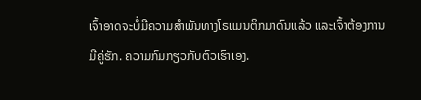ເຈົ້າອາດຈະບໍ່ມີຄວາມສໍາພັນທາງໂຣແມນຕິກມາດົນແລ້ວ ແລະເຈົ້າຕ້ອງການມີຄູ່ຮັກ. ຄວາມກົມກຽວກັບຕົວເຮົາເອງ.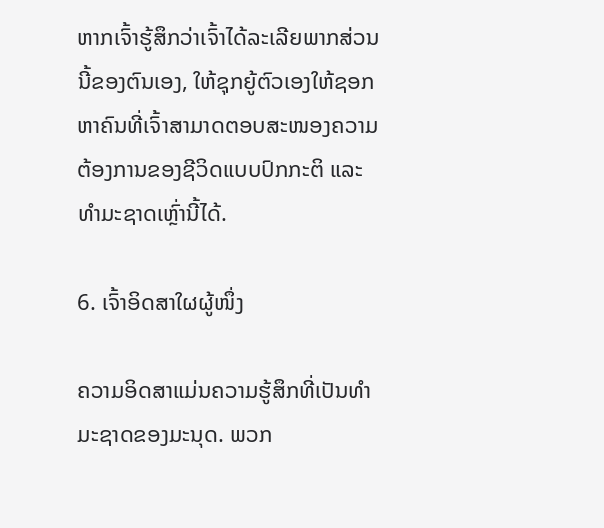ຫາກເຈົ້າຮູ້ສຶກວ່າເຈົ້າໄດ້ລະເລີຍພາກສ່ວນນີ້ຂອງຕົນເອງ, ໃຫ້ຊຸກຍູ້ຕົວເອງໃຫ້ຊອກຫາຄົນທີ່ເຈົ້າສາມາດຕອບສະໜອງຄວາມຕ້ອງການຂອງຊີວິດແບບປົກກະຕິ ແລະ ທຳມະຊາດເຫຼົ່ານີ້ໄດ້.

6. ເຈົ້າອິດສາໃຜຜູ້ໜຶ່ງ

ຄວາມອິດສາແມ່ນຄວາມຮູ້ສຶກທີ່ເປັນທຳມະຊາດຂອງມະນຸດ. ພວກ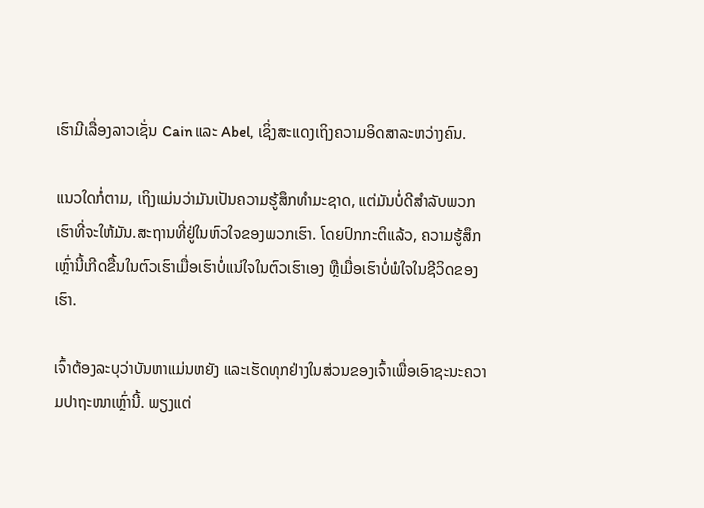ເຮົາມີເລື່ອງລາວເຊັ່ນ Cain ແລະ Abel, ເຊິ່ງສະແດງເຖິງຄວາມອິດສາລະຫວ່າງຄົນ.

ແນວໃດກໍ່ຕາມ, ເຖິງແມ່ນວ່າມັນເປັນຄວາມຮູ້ສຶກທໍາມະຊາດ, ແຕ່ມັນບໍ່ດີສໍາລັບພວກເຮົາທີ່ຈະໃຫ້ມັນ.ສະຖານທີ່ຢູ່ໃນຫົວໃຈຂອງພວກເຮົາ. ໂດຍປົກກະຕິແລ້ວ, ຄວາມຮູ້ສຶກເຫຼົ່ານີ້ເກີດຂື້ນໃນຕົວເຮົາເມື່ອເຮົາບໍ່ແນ່ໃຈໃນຕົວເຮົາເອງ ຫຼືເມື່ອເຮົາບໍ່ພໍໃຈໃນຊີວິດຂອງເຮົາ.

ເຈົ້າຕ້ອງລະບຸວ່າບັນຫາແມ່ນຫຍັງ ແລະເຮັດທຸກຢ່າງໃນສ່ວນຂອງເຈົ້າເພື່ອເອົາຊະນະຄວາມປາຖະໜາເຫຼົ່ານີ້. ພຽງແຕ່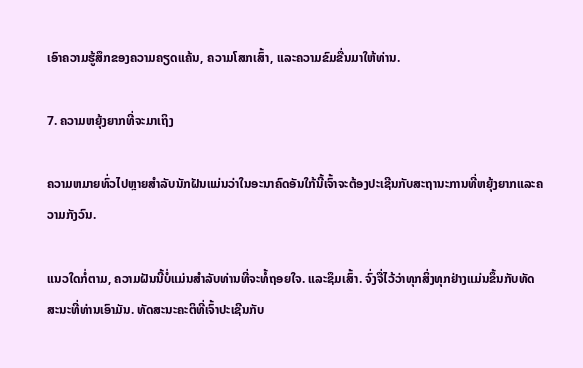ເອົາຄວາມຮູ້ສຶກຂອງຄວາມຄຽດແຄ້ນ, ຄວາມໂສກເສົ້າ, ແລະຄວາມຂົມຂື່ນມາໃຫ້ທ່ານ.

7. ຄວາມຫຍຸ້ງຍາກທີ່ຈະມາເຖິງ

ຄວາມຫມາຍທົ່ວໄປຫຼາຍສໍາລັບນັກຝັນແມ່ນວ່າໃນອະນາຄົດອັນໃກ້ນີ້ເຈົ້າຈະຕ້ອງປະເຊີນກັບສະຖານະການທີ່ຫຍຸ້ງຍາກແລະຄວາມກັງວົນ.

ແນວໃດກໍ່ຕາມ, ຄວາມຝັນນີ້ບໍ່ແມ່ນສໍາລັບທ່ານທີ່ຈະທໍ້ຖອຍໃຈ. ແລະຊຶມເສົ້າ. ຈົ່ງຈື່ໄວ້ວ່າທຸກສິ່ງທຸກຢ່າງແມ່ນຂຶ້ນກັບທັດສະນະທີ່ທ່ານເອົາມັນ. ທັດສະນະຄະຕິທີ່ເຈົ້າປະເຊີນກັບ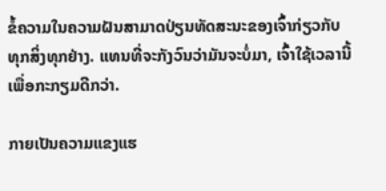ຂໍ້ຄວາມໃນຄວາມຝັນສາມາດປ່ຽນທັດສະນະຂອງເຈົ້າກ່ຽວກັບທຸກສິ່ງທຸກຢ່າງ. ແທນທີ່ຈະກັງວົນວ່າມັນຈະບໍ່ມາ, ເຈົ້າໃຊ້ເວລານີ້ເພື່ອກະກຽມດີກວ່າ.

ກາຍເປັນຄວາມແຂງແຮ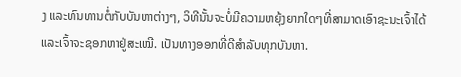ງ ແລະທົນທານຕໍ່ກັບບັນຫາຕ່າງໆ, ວິທີນັ້ນຈະບໍ່ມີຄວາມຫຍຸ້ງຍາກໃດໆທີ່ສາມາດເອົາຊະນະເຈົ້າໄດ້ ແລະເຈົ້າຈະຊອກຫາຢູ່ສະເໝີ. ເປັນທາງອອກທີ່ດີສຳລັບທຸກບັນຫາ.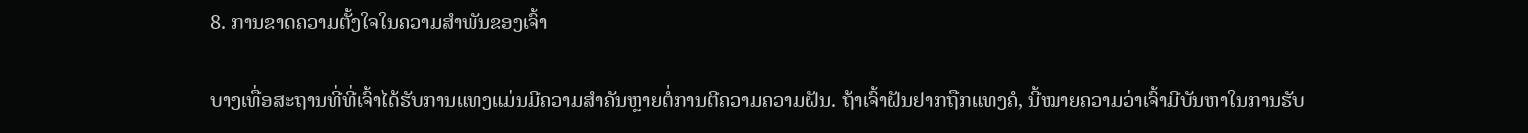8. ການຂາດຄວາມຕັ້ງໃຈໃນຄວາມສຳພັນຂອງເຈົ້າ

ບາງເທື່ອສະຖານທີ່ທີ່ເຈົ້າໄດ້ຮັບການແທງແມ່ນມີຄວາມສຳຄັນຫຼາຍຕໍ່ການຕີຄວາມຄວາມຝັນ. ຖ້າເຈົ້າຝັນຢາກຖືກແທງຄໍ, ນີ້ໝາຍຄວາມວ່າເຈົ້າມີບັນຫາໃນການຮັບ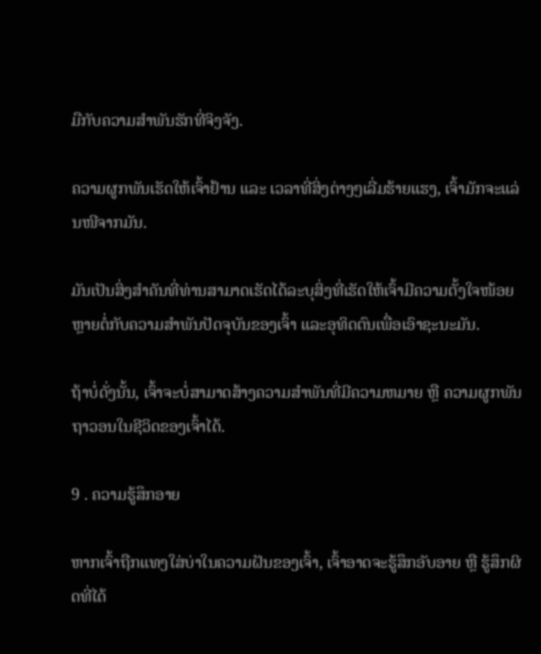ມືກັບຄວາມສຳພັນຮັກທີ່ຈິງຈັງ.

ຄວາມຜູກພັນເຮັດໃຫ້ເຈົ້າຢ້ານ ແລະ ເວລາທີ່ສິ່ງຕ່າງໆເລີ່ມຮ້າຍແຮງ, ເຈົ້າມັກຈະແລ່ນໜີຈາກມັນ.

ມັນເປັນສິ່ງສໍາຄັນທີ່ທ່ານສາມາດເຮັດໄດ້ລະບຸສິ່ງທີ່ເຮັດໃຫ້ເຈົ້າມີຄວາມຕັ້ງໃຈໜ້ອຍຫຼາຍຕໍ່ກັບຄວາມສຳພັນປັດຈຸບັນຂອງເຈົ້າ ແລະອຸທິດຕົນເພື່ອເອົາຊະນະມັນ.

ຖ້າບໍ່ດັ່ງນັ້ນ, ເຈົ້າຈະບໍ່ສາມາດສ້າງຄວາມສໍາພັນທີ່ມີຄວາມຫມາຍ ຫຼື ຄວາມຜູກພັນຖາວອນໃນຊີວິດຂອງເຈົ້າໄດ້.

9 . ຄວາມຮູ້ສຶກອາຍ

ຫາກເຈົ້າຖືກແທງໃສ່ບ່າໃນຄວາມຝັນຂອງເຈົ້າ, ເຈົ້າອາດຈະຮູ້ສຶກອັບອາຍ ຫຼື ຮູ້ສຶກຜິດທີ່ໄດ້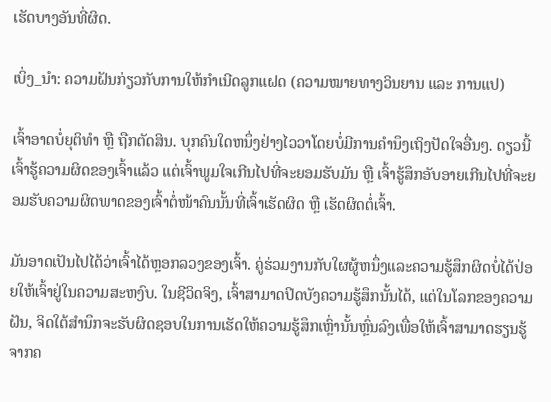ເຮັດບາງອັນທີ່ຜິດ.

ເບິ່ງ_ນຳ: ຄວາມຝັນກ່ຽວກັບການໃຫ້ກຳເນີດລູກແຝດ (ຄວາມໝາຍທາງວິນຍານ ແລະ ການແປ)

ເຈົ້າອາດບໍ່ຍຸຕິທຳ ຫຼື ຖືກຕັດສິນ. ບຸກຄົນໃດຫນຶ່ງຢ່າງໄວວາໂດຍບໍ່ມີການຄໍານຶງເຖິງປັດໃຈອື່ນໆ. ດຽວນີ້ເຈົ້າຮູ້ຄວາມຜິດຂອງເຈົ້າແລ້ວ ແຕ່ເຈົ້າພູມໃຈເກີນໄປທີ່ຈະຍອມຮັບມັນ ຫຼື ເຈົ້າຮູ້ສຶກອັບອາຍເກີນໄປທີ່ຈະຍອມຮັບຄວາມຜິດພາດຂອງເຈົ້າຕໍ່ໜ້າຄົນນັ້ນທີ່ເຈົ້າເຮັດຜິດ ຫຼື ເຮັດຜິດຕໍ່ເຈົ້າ.

ມັນອາດເປັນໄປໄດ້ວ່າເຈົ້າໄດ້ຫຼອກລວງຂອງເຈົ້າ. ຄູ່ຮ່ວມງານກັບໃຜຜູ້ຫນຶ່ງແລະຄວາມຮູ້ສຶກຜິດບໍ່ໄດ້ປ່ອຍໃຫ້ເຈົ້າຢູ່ໃນຄວາມສະຫງົບ. ໃນຊີວິດຈິງ, ເຈົ້າສາມາດປິດບັງຄວາມຮູ້ສຶກນັ້ນໄດ້, ແຕ່ໃນໂລກຂອງຄວາມຝັນ, ຈິດໃຕ້ສຳນຶກຈະຮັບຜິດຊອບໃນການເຮັດໃຫ້ຄວາມຮູ້ສຶກເຫຼົ່ານັ້ນຫຼົ່ນລົງເພື່ອໃຫ້ເຈົ້າສາມາດຮຽນຮູ້ຈາກຄ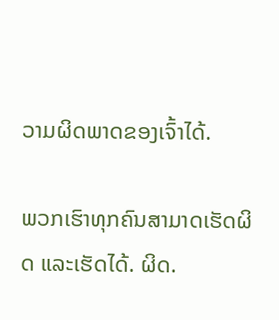ວາມຜິດພາດຂອງເຈົ້າໄດ້.

ພວກເຮົາທຸກຄົນສາມາດເຮັດຜິດ ແລະເຮັດໄດ້. ຜິດ.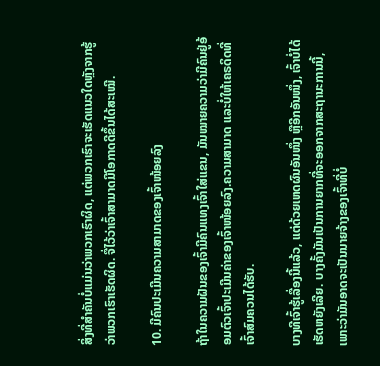ສິ່ງທີ່ສໍາຄັນບໍ່ແມ່ນວ່າພວກເຮົາຜິດ, ແຕ່ພວກເຮົາຈະເຮັດແນວໃດຫຼັງຈາກຮູ້ວ່າພວກເຮົາເຮັດຜິດ. ຈື່ໄວ້ວ່າເຈົ້າສາມາດມີໂອກາດດີຂຶ້ນໄດ້ສະເໝີ.

10. ມີຄົນປະເມີນຄວາມສາມາດຂອງເຈົ້າໜ້ອຍລົງ

ຖ້າໃນຄວາມຝັນຂອງເຈົ້າມີຄົນແທງເຈົ້າໃສ່ແຂນ, ມັນໝາຍຄວາມວ່າມີຄົນຢູ່ອ້ອມຕົວເຈົ້າປະເມີນຄ່າຂອງເຈົ້າໜ້ອຍລົງ.ຄວາມສາມາດ ແລະບໍ່ໃຫ້ເຄຣດິດທີ່ເຈົ້າສົມຄວນໄດ້ຮັບ.

ບາງທີເຈົ້າຮູ້ເລື່ອງນີ້ແລ້ວ, ແຕ່ດ້ວຍເຫດຜົນອັນໜຶ່ງ ຫຼືອີກອັນໜຶ່ງ, ເຈົ້າບໍ່ໄດ້ເຮັດຫຍັງເລີຍ. ບາງຄັ້ງມັນເປັນການຍາກທີ່ຈະອອກຈາກສະຖານະການນີ້, ເພາະວ່າມັນອາດຈະເປັນນາຍຈ້າງຂອງເຈົ້າທີ່ບໍ່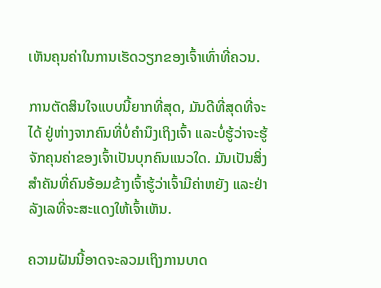ເຫັນຄຸນຄ່າໃນການເຮັດວຽກຂອງເຈົ້າເທົ່າທີ່ຄວນ.

ການຕັດສິນໃຈແບບນີ້ຍາກທີ່ສຸດ, ມັນດີທີ່ສຸດທີ່ຈະໄດ້ ຢູ່ຫ່າງຈາກຄົນທີ່ບໍ່ຄຳນຶງເຖິງເຈົ້າ ແລະບໍ່ຮູ້ວ່າຈະຮູ້ຈັກຄຸນຄ່າຂອງເຈົ້າເປັນບຸກຄົນແນວໃດ. ມັນເປັນສິ່ງສໍາຄັນທີ່ຄົນອ້ອມຂ້າງເຈົ້າຮູ້ວ່າເຈົ້າມີຄ່າຫຍັງ ແລະຢ່າລັງເລທີ່ຈະສະແດງໃຫ້ເຈົ້າເຫັນ.

ຄວາມຝັນນີ້ອາດຈະລວມເຖິງການບາດ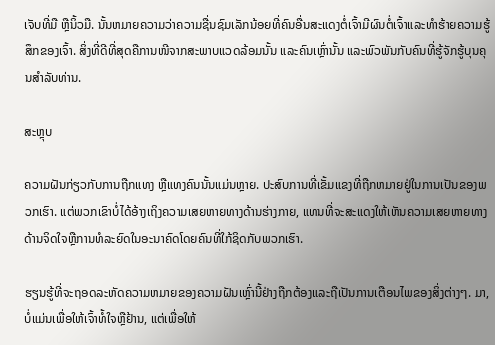ເຈັບທີ່ມື ຫຼືນິ້ວມື. ນັ້ນຫມາຍຄວາມວ່າຄວາມຊື່ນຊົມເລັກນ້ອຍທີ່ຄົນອື່ນສະແດງຕໍ່ເຈົ້າມີຜົນຕໍ່ເຈົ້າແລະທໍາຮ້າຍຄວາມຮູ້ສຶກຂອງເຈົ້າ. ສິ່ງທີ່ດີທີ່ສຸດຄືການໜີຈາກສະພາບແວດລ້ອມນັ້ນ ແລະຄົນເຫຼົ່ານັ້ນ ແລະພົວພັນກັບຄົນທີ່ຮູ້ຈັກຮູ້ບຸນຄຸນສຳລັບທ່ານ.

ສະຫຼຸບ

ຄວາມຝັນກ່ຽວກັບການຖືກແທງ ຫຼືແທງຄົນນັ້ນແມ່ນຫຼາຍ. ປະສົບການທີ່ເຂັ້ມແຂງທີ່ຖືກຫມາຍຢູ່ໃນການເປັນຂອງພວກເຮົາ. ແຕ່ພວກເຂົາບໍ່ໄດ້ອ້າງເຖິງຄວາມເສຍຫາຍທາງດ້ານຮ່າງກາຍ, ແທນທີ່ຈະສະແດງໃຫ້ເຫັນຄວາມເສຍຫາຍທາງດ້ານຈິດໃຈຫຼືການທໍລະຍົດໃນອະນາຄົດໂດຍຄົນທີ່ໃກ້ຊິດກັບພວກເຮົາ.

ຮຽນຮູ້ທີ່ຈະຖອດລະຫັດຄວາມຫມາຍຂອງຄວາມຝັນເຫຼົ່ານີ້ຢ່າງຖືກຕ້ອງແລະຖືເປັນການເຕືອນໄພຂອງສິ່ງຕ່າງໆ. ມາ,ບໍ່ແມ່ນເພື່ອໃຫ້ເຈົ້າທໍ້ໃຈຫຼືຢ້ານ, ແຕ່ເພື່ອໃຫ້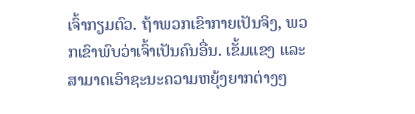ເຈົ້າກຽມຕົວ. ຖ້າພວກເຂົາກາຍເປັນຈິງ, ພວກເຂົາພົບວ່າເຈົ້າເປັນຄົນອື່ນ. ເຂັ້ມແຂງ ແລະສາມາດເອົາຊະນະຄວາມຫຍຸ້ງຍາກຕ່າງໆ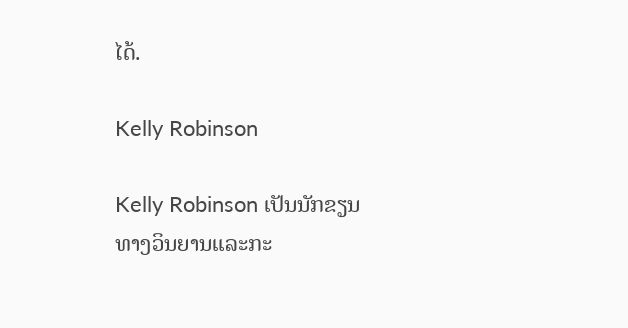ໄດ້.

Kelly Robinson

Kelly Robinson ເປັນນັກຂຽນທາງວິນຍານແລະກະ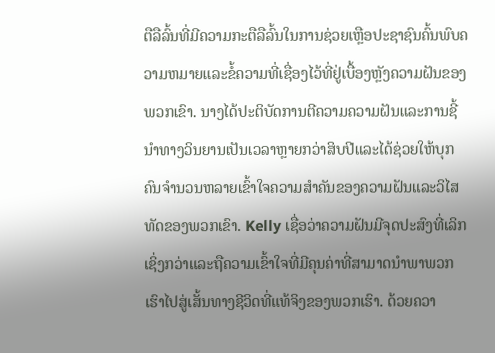ຕືລືລົ້ນທີ່ມີຄວາມກະຕືລືລົ້ນໃນການຊ່ວຍເຫຼືອປະຊາຊົນຄົ້ນພົບຄວາມຫມາຍແລະຂໍ້ຄວາມທີ່ເຊື່ອງໄວ້ທີ່ຢູ່ເບື້ອງຫຼັງຄວາມຝັນຂອງພວກເຂົາ. ນາງໄດ້ປະຕິບັດການຕີຄວາມຄວາມຝັນແລະການຊີ້ນໍາທາງວິນຍານເປັນເວລາຫຼາຍກວ່າສິບປີແລະໄດ້ຊ່ວຍໃຫ້ບຸກຄົນຈໍານວນຫລາຍເຂົ້າໃຈຄວາມສໍາຄັນຂອງຄວາມຝັນແລະວິໄສທັດຂອງພວກເຂົາ. Kelly ເຊື່ອວ່າຄວາມຝັນມີຈຸດປະສົງທີ່ເລິກເຊິ່ງກວ່າແລະຖືຄວາມເຂົ້າໃຈທີ່ມີຄຸນຄ່າທີ່ສາມາດນໍາພາພວກເຮົາໄປສູ່ເສັ້ນທາງຊີວິດທີ່ແທ້ຈິງຂອງພວກເຮົາ. ດ້ວຍຄວາ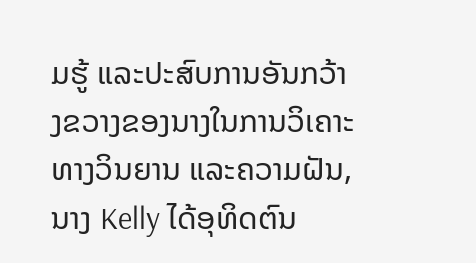ມຮູ້ ແລະປະສົບການອັນກວ້າງຂວາງຂອງນາງໃນການວິເຄາະທາງວິນຍານ ແລະຄວາມຝັນ, ນາງ Kelly ໄດ້ອຸທິດຕົນ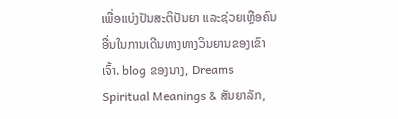ເພື່ອແບ່ງປັນສະຕິປັນຍາ ແລະຊ່ວຍເຫຼືອຄົນອື່ນໃນການເດີນທາງທາງວິນຍານຂອງເຂົາເຈົ້າ. blog ຂອງນາງ, Dreams Spiritual Meanings & ສັນຍາລັກ,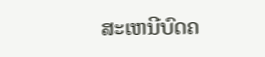ສະເຫນີບົດຄ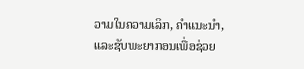ວາມໃນຄວາມເລິກ, ຄໍາແນະນໍາ, ແລະຊັບພະຍາກອນເພື່ອຊ່ວຍ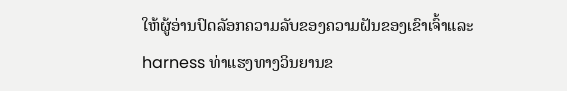ໃຫ້ຜູ້ອ່ານປົດລັອກຄວາມລັບຂອງຄວາມຝັນຂອງເຂົາເຈົ້າແລະ harness ທ່າແຮງທາງວິນຍານຂ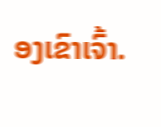ອງເຂົາເຈົ້າ.